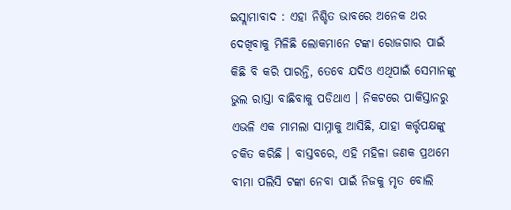ଇସ୍ଲାମାବାଦ : ଏହା ନିଶ୍ଚିତ ଭାବରେ ଅନେକ ଥର ଦେଖିବାକୁ ମିଳିଛି ଲୋକମାନେ ଟଙ୍କା ରୋଜଗାର ପାଇଁ କିଛି ବି କରି ପାରନ୍ତି, ତେବେ ଯଦିଓ ଏଥିପାଇଁ ସେମାନଙ୍କୁ ଭୁଲ ରାସ୍ତା ବାଛିବାକୁ ପଡିଥାଏ । ନିକଟରେ ପାକିସ୍ତାନରୁ ଏଭଳି ଏକ ମାମଲା ସାମ୍ନାକୁ ଆସିଛି, ଯାହା କର୍ତ୍ତୃପକ୍ଷଙ୍କୁ ଚକିତ କରିଛି । ବାସ୍ତବରେ, ଏହି ମହିଳା ଜଣକ ପ୍ରଥମେ ବୀମା ପଲିସି ଟଙ୍କା ନେବା ପାଇଁ ନିଜକୁ ମୃତ ବୋଲି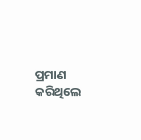ପ୍ରମାଣ କରିଥିଲେ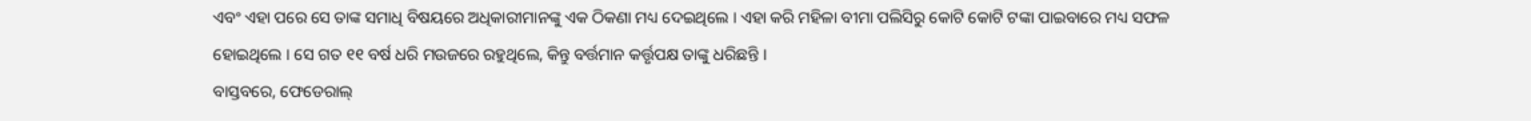ଏବଂ ଏହା ପରେ ସେ ତାଙ୍କ ସମାଧି ବିଷୟରେ ଅଧିକାରୀମାନଙ୍କୁ ଏକ ଠିକଣା ମଧ୍ୟ ଦେଇଥିଲେ । ଏହା କରି ମହିଳା ବୀମା ପଲିସିରୁ କୋଟି କୋଟି ଟଙ୍କା ପାଇବାରେ ମଧ୍ୟ ସଫଳ ହୋଇଥିଲେ । ସେ ଗତ ୧୧ ବର୍ଷ ଧରି ମଉଜରେ ରହୁଥିଲେ, କିନ୍ତୁ ବର୍ତ୍ତମାନ କର୍ତ୍ତୃପକ୍ଷ ତାଙ୍କୁ ଧରିଛନ୍ତି ।
ବାସ୍ତବରେ, ଫେଡେରାଲ୍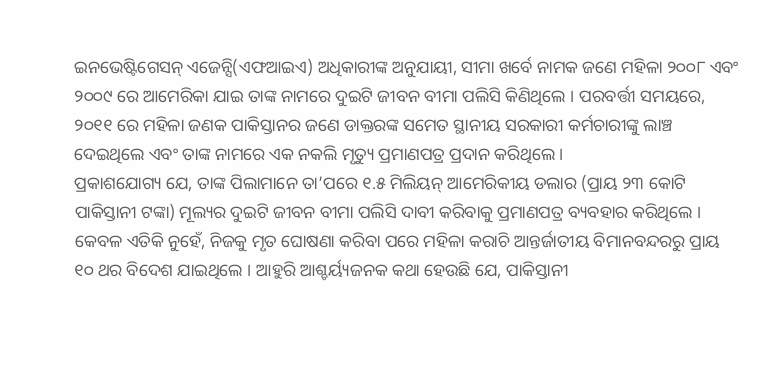ଇନଭେଷ୍ଟିଗେସନ୍ ଏଜେନ୍ସି(ଏଫଆଇଏ) ଅଧିକାରୀଙ୍କ ଅନୁଯାୟୀ, ସୀମା ଖର୍ବେ ନାମକ ଜଣେ ମହିଳା ୨୦୦୮ ଏବଂ ୨୦୦୯ ରେ ଆମେରିକା ଯାଇ ତାଙ୍କ ନାମରେ ଦୁଇଟି ଜୀବନ ବୀମା ପଲିସି କିଣିଥିଲେ । ପରବର୍ତ୍ତୀ ସମୟରେ, ୨୦୧୧ ରେ ମହିଳା ଜଣକ ପାକିସ୍ତାନର ଜଣେ ଡାକ୍ତରଙ୍କ ସମେତ ସ୍ଥାନୀୟ ସରକାରୀ କର୍ମଚାରୀଙ୍କୁ ଲାଞ୍ଚ ଦେଇଥିଲେ ଏବଂ ତାଙ୍କ ନାମରେ ଏକ ନକଲି ମୃତ୍ୟୁ ପ୍ରମାଣପତ୍ର ପ୍ରଦାନ କରିଥିଲେ ।
ପ୍ରକାଶଯୋଗ୍ୟ ଯେ, ତାଙ୍କ ପିଲାମାନେ ତା’ପରେ ୧.୫ ମିଲିୟନ୍ ଆମେରିକୀୟ ଡଲାର (ପ୍ରାୟ ୨୩ କୋଟି ପାକିସ୍ତାନୀ ଟଙ୍କା) ମୂଲ୍ୟର ଦୁଇଟି ଜୀବନ ବୀମା ପଲିସି ଦାବୀ କରିବାକୁ ପ୍ରମାଣପତ୍ର ବ୍ୟବହାର କରିଥିଲେ । କେବଳ ଏତିକି ନୁହେଁ, ନିଜକୁ ମୃତ ଘୋଷଣା କରିବା ପରେ ମହିଳା କରାଚି ଆନ୍ତର୍ଜାତୀୟ ବିମାନବନ୍ଦରରୁ ପ୍ରାୟ ୧୦ ଥର ବିଦେଶ ଯାଇଥିଲେ । ଆହୁରି ଆଶ୍ଚର୍ୟ୍ୟଜନକ କଥା ହେଉଛି ଯେ, ପାକିସ୍ତାନୀ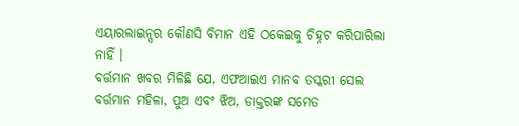ଏୟାରଲାଇନ୍ସର କୌଣସି ବିମାନ ଏହି ଠକେଇକୁ ଚିହ୍ନଟ କରିପାରିଲା ନାହିଁ ।
ବର୍ତ୍ତମାନ ଖବର ମିଳିଛି ଯେ, ଏଫଆଇଏ ମାନବ ତସ୍କରୀ ସେଲ ବର୍ତ୍ତମାନ ମହିଳା, ପୁଅ ଏବଂ ଝିଅ, ଡାକ୍ତରଙ୍କ ସମେତ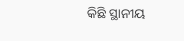କିଛି ସ୍ଥାନୀୟ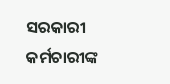ସରକାରୀ କର୍ମଚାରୀଙ୍କ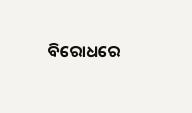ବିରୋଧରେ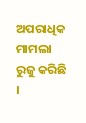ଅପରାଧିକ ମାମଲା ରୁଜୁ କରିଛି ।